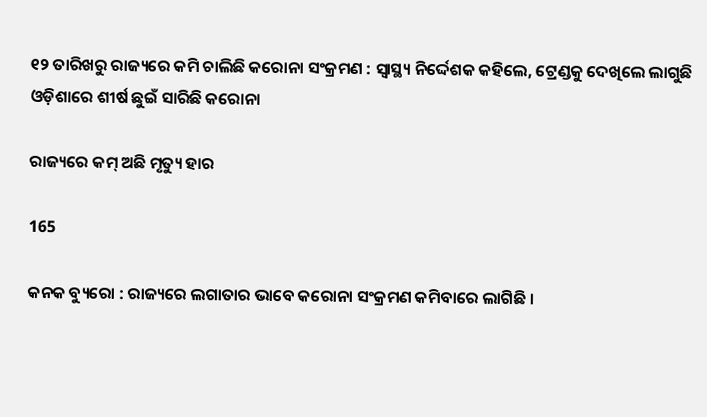୧୨ ତାରିଖରୁ ରାଜ୍ୟରେ କମି ଚାଲିଛି କରୋନା ସଂକ୍ରମଣ : ସ୍ୱାସ୍ଥ୍ୟ ନିର୍ଦ୍ଦେଶକ କହିଲେ, ଟ୍ରେଣ୍ଡକୁ ଦେଖିଲେ ଲାଗୁଛି ଓଡ଼ିଶାରେ ଶୀର୍ଷ ଛୁଇଁ ସାରିଛି କରୋନା

ରାଜ୍ୟରେ କମ୍ ଅଛି ମୃତ୍ୟୁ ହାର

165

କନକ ବ୍ୟୁରୋ : ରାଜ୍ୟରେ ଲଗାତାର ଭାବେ କରୋନା ସଂକ୍ରମଣ କମିବାରେ ଲାଗିଛି ।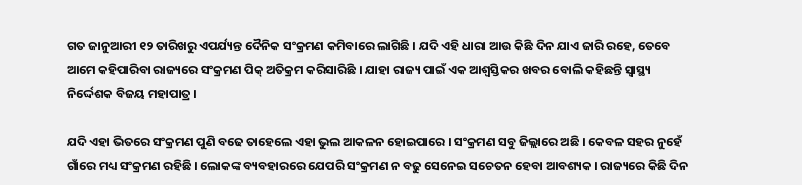ଗତ ଜାନୁଆରୀ ୧୨ ତାରିଖରୁ ଏପର୍ଯ୍ୟନ୍ତ ଦୈନିକ ସଂକ୍ରମଣ କମିବାରେ ଲାଗିଛି । ଯଦି ଏହି ଧାରା ଆଉ କିଛି ଦିନ ଯାଏ ଜାରି ରହେ, ତେବେ ଆମେ କହିପାରିବା ରାଜ୍ୟରେ ସଂକ୍ରମଣ ପିକ୍ ଅତିକ୍ରମ କରିସାରିଛି । ଯାହା ରାଜ୍ୟ ପାଇଁ ଏକ ଆଶ୍ୱସ୍ତିକର ଖବର ବୋଲି କହିଛନ୍ତି ସ୍ୱାସ୍ଥ୍ୟ ନିର୍ଦ୍ଦେଶକ ବିଜୟ ମହାପାତ୍ର ।

ଯଦି ଏହା ଭିତରେ ସଂକ୍ରମଣ ପୁଣି ବଢେ ତାହେଲେ ଏହା ଭୁଲ ଆକଳନ ହୋଇପାରେ । ସଂକ୍ରମଣ ସବୁ ଜିଲ୍ଲାରେ ଅଛି । କେବଳ ସହର ନୁହେଁ ଗାଁରେ ମଧ୍ୟ ସଂକ୍ରମଣ ରହିଛି । ଲୋକଙ୍କ ବ୍ୟବହାରରେ ଯେପରି ସଂକ୍ରମଣ ନ ବଢୁ ସେନେଇ ସଚେତନ ହେବା ଆବଶ୍ୟକ । ରାଜ୍ୟରେ କିଛି ଦିନ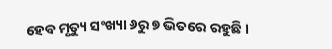ହେବ ମୃତ୍ୟୁ ସଂଖ୍ୟା ୬ରୁ ୭ ଭିତରେ ରହୁଛି ।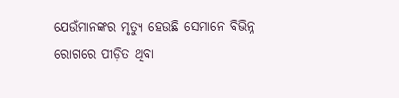ଯେଉଁମାନଙ୍କର ମୃତ୍ୟୁ ହେଉଛି ସେମାନେ ବିଭିନ୍ନ ରୋଗରେ ପୀଡ଼ିତ ଥିବା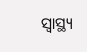ସ୍ୱାସ୍ଥ୍ୟ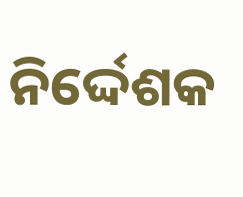ନିର୍ଦ୍ଦେଶକ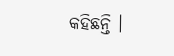କହିଛନ୍ତି ।